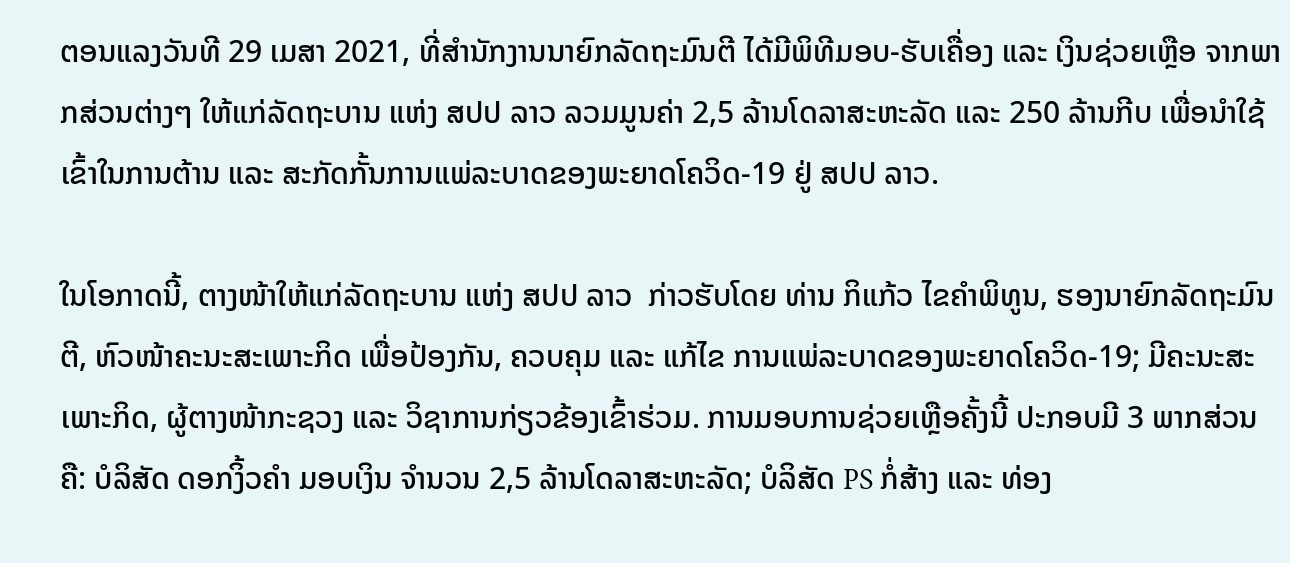ຕອນແລງວັນທີ 29 ເມສາ 2021, ທີ່ສຳນັກງານນາຍົກລັດຖະມົນຕີ ໄດ້ມີພິທີມອບ-ຮັບເຄື່ອງ ແລະ ເງິນຊ່ວຍເຫຼືອ ຈາກພາກສ່ວນຕ່າງໆ ໃຫ້ແກ່ລັດຖະບານ ແຫ່ງ ສປປ ລາວ ລວມມູນຄ່າ 2,5 ລ້ານໂດລາສະຫະລັດ ແລະ 250 ລ້ານກີບ ເພື່ອນຳໃຊ້ເຂົ້າໃນການຕ້ານ ແລະ ສະກັດກັ້ນການແພ່ລະບາດຂອງພະຍາດໂຄວິດ-19 ຢູ່ ສປປ ລາວ.

ໃນໂອກາດນີ້, ຕາງໜ້າໃຫ້ແກ່ລັດຖະບານ ແຫ່ງ ສປປ ລາວ  ກ່າວຮັບໂດຍ ທ່ານ ກິແກ້ວ ໄຂຄໍາພິທູນ, ຮອງນາຍົກລັດຖະມົນຕີ, ຫົວໜ້າຄະນະສະເພາະກິດ ເພື່ອປ້ອງກັນ, ຄວບຄຸມ ແລະ ແກ້ໄຂ ການແພ່ລະບາດຂອງພະຍາດໂຄວິດ-19; ມີຄະນະສະເພາະກິດ, ຜູ້ຕາງໜ້າກະຊວງ ແລະ ວິຊາການກ່ຽວຂ້ອງເຂົ້າຮ່ວມ. ການມອບການຊ່ວຍເຫຼືອຄັ້ງນີ້ ປະກອບມີ 3 ພາກສ່ວນ ຄື: ບໍລິສັດ ດອກງິ້ວຄຳ ມອບເງິນ ຈໍານວນ 2,5 ລ້ານໂດລາສະຫະລັດ; ບໍລິສັດ PS ກໍ່ສ້າງ ແລະ ທ່ອງ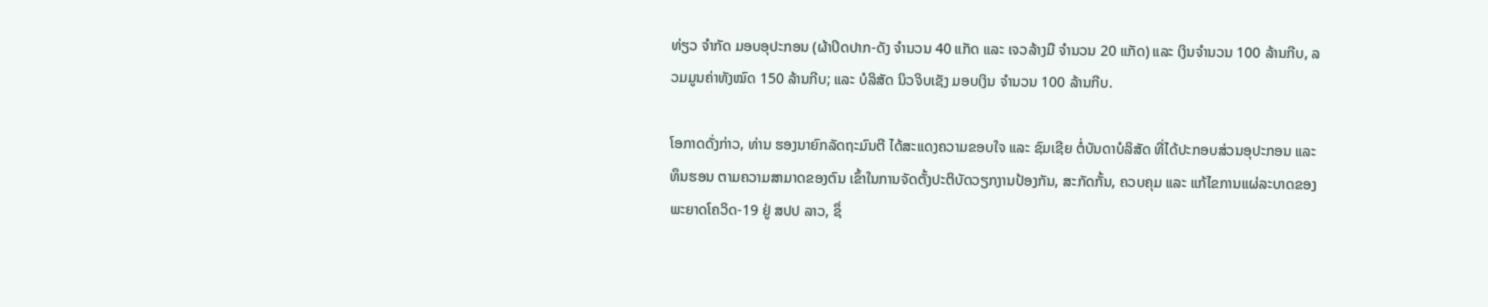ທ່ຽວ ຈຳກັດ ມອບອຸປະກອນ (ຜ້າປິດປາກ-ດັງ ຈຳນວນ 40 ແກັດ ແລະ ເຈວລ້າງມື ຈຳນວນ 20 ແກັດ) ແລະ ເງິນຈຳນວນ 100 ລ້ານກີບ, ລວມມູນຄ່າທັງໝົດ 150 ລ້ານກີບ; ແລະ ບໍລິສັດ ນິວຈິບເຊັງ ມອບເງິນ ຈໍານວນ 100 ລ້ານກີບ.

ໂອກາດດັ່ງກ່າວ, ທ່ານ ຮອງນາຍົກລັດຖະມົນຕີ ໄດ້ສະແດງຄວາມຂອບໃຈ ແລະ ຊົມເຊີຍ ຕໍ່ບັນດາບໍລິສັດ ທີ່ໄດ້ປະກອບສ່ວນອຸປະກອນ ແລະ ທຶນຮອນ ຕາມຄວາມສາມາດຂອງຕົນ ເຂົ້າໃນການຈັດຕັ້ງປະຕິບັດວຽກງານປ້ອງກັນ, ສະກັດກັ້ນ, ຄວບຄຸມ ແລະ ແກ້ໄຂການແຜ່ລະບາດຂອງພະຍາດໂຄວິດ-19 ຢູ່ ສປປ ລາວ, ຊຶ່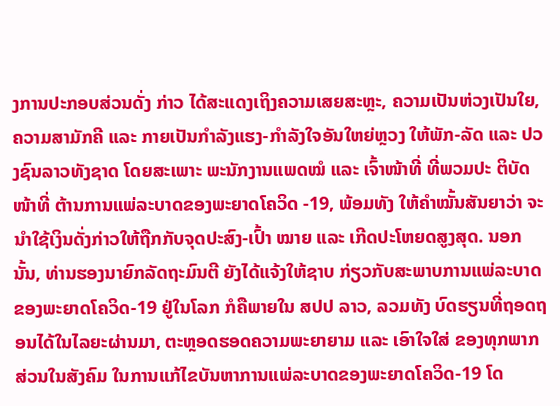ງການປະກອບສ່ວນດັ່ງ ກ່າວ ໄດ້ສະແດງເຖິງຄວາມເສຍສະຫຼະ, ຄວາມເປັນຫ່ວງເປັນໃຍ, ຄວາມສາມັກຄີ ແລະ ກາຍເປັນກຳລັງແຮງ-ກຳລັງໃຈອັນໃຫຍ່ຫຼວງ ໃຫ້ພັກ-ລັດ ແລະ ປວງຊົນລາວທັງຊາດ ໂດຍສະເພາະ ພະນັກງານແພດໝໍ ແລະ ເຈົ້າໜ້າທີ່ ທີ່ພວມປະ ຕິບັດໜ້າທີ່ ຕ້ານການແພ່ລະບາດຂອງພະຍາດໂຄວິດ -19, ພ້ອມທັງ ໃຫ້ຄຳໝັ້ນສັນຍາວ່າ ຈະນໍາໃຊ້ເງິນດັ່ງກ່າວໃຫ້ຖືກກັບຈຸດປະສົງ-ເປົ້າ ໝາຍ ແລະ ເກີດປະໂຫຍດສູງສຸດ. ນອກນັ້ນ, ທ່ານຮອງນາຍົກລັດຖະມົນຕີ ຍັງໄດ້ແຈ້ງໃຫ້ຊາບ ກ່ຽວກັບສະພາບການແພ່ລະບາດຂອງພະຍາດໂຄວິດ-19 ຢູ່ໃນໂລກ ກໍຄືພາຍໃນ ສປປ ລາວ, ລວມທັງ ບົດຮຽນທີ່ຖອດຖອນໄດ້ໃນໄລຍະຜ່ານມາ, ຕະຫຼອດຮອດຄວາມພະຍາຍາມ ແລະ ເອົາໃຈໃສ່ ຂອງທຸກພາກສ່ວນໃນສັງຄົມ ໃນການແກ້ໄຂບັນຫາການແພ່ລະບາດຂອງພະຍາດໂຄວິດ-19 ໂດ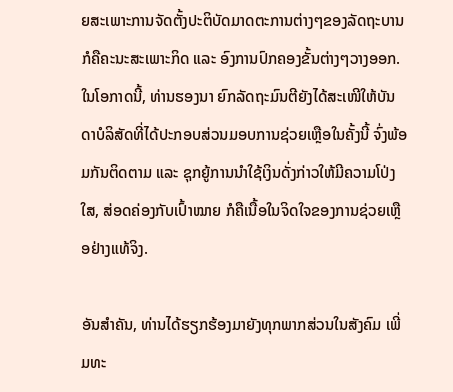ຍສະເພາະການຈັດຕັ້ງປະຕິບັດມາດຕະການຕ່າງໆຂອງລັດຖະບານ ກໍຄືຄະນະສະເພາະກິດ ແລະ ອົງການປົກຄອງຂັ້ນຕ່າງໆວາງອອກ. ໃນໂອກາດນີ້, ທ່ານຮອງນາ ຍົກລັດຖະມົນຕີຍັງໄດ້ສະເໜີໃຫ້ບັນດາບໍລິສັດທີ່ໄດ້ປະກອບສ່ວນມອບການຊ່ວຍເຫຼືອໃນຄັ້ງນີ້ ຈົ່ງພ້ອມກັນຕິດຕາມ ແລະ ຊຸກຍູ້ການນຳໃຊ້ເງິນດັ່ງກ່າວໃຫ້ມີຄວາມໂປ່ງໃສ, ສ່ອດຄ່ອງກັບເປົ້າໝາຍ ກໍຄືເນື້ອໃນຈິດໃຈຂອງການຊ່ວຍເຫຼືອຢ່າງແທ້ຈິງ.

ອັນສຳຄັນ, ທ່ານໄດ້ຮຽກຮ້ອງມາຍັງທຸກພາກສ່ວນໃນສັງຄົມ ເພີ່ມທະ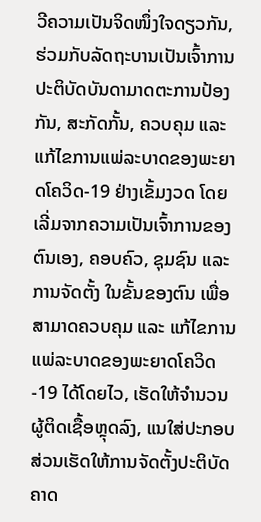ວີຄວາມເປັນຈິດໜຶ່ງໃຈດຽວກັນ, ຮ່ວມກັບລັດຖະບານເປັນເຈົ້າການປະຕິບັດບັນດາມາດຕະການປ້ອງກັນ, ສະກັດກັ້ນ, ຄວບຄຸມ ແລະ ແກ້ໄຂການແພ່ລະບາດຂອງພະຍາດໂຄວິດ-19 ຢ່າງເຂັ້ມງວດ ໂດຍເລີ່ມຈາກຄວາມເປັນເຈົ້າການຂອງຕົນເອງ, ຄອບຄົວ, ຊຸມຊົນ ແລະ ການຈັດຕັ້ງ ໃນຂັ້ນຂອງຕົນ ເພື່ອສາມາດຄວບຄຸມ ແລະ ແກ້ໄຂການແພ່ລະບາດຂອງພະຍາດໂຄວິດ-19 ໄດ້ໂດຍໄວ, ເຮັດໃຫ້ຈຳນວນຜູ້ຕິດເຊື້ອຫຼຸດລົງ, ແນໃສ່ປະກອບສ່ວນເຮັດໃຫ້ການຈັດຕັ້ງປະຕິບັດຄາດ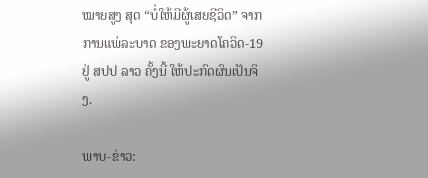ໝາຍສູງ ສຸດ “ບໍ່ໃຫ້ມີຜູ້ເສຍຊີວິດ” ຈາກການແພ່ລະບາດ ຂອງພະຍາດໂຄວິດ-19 ຢູ່ ສປປ ລາວ ຄັ້ງນີ້ ໃຫ້ປະກົດຜົນເປັນຈິງ.

ພາບ-ຂ່າວ: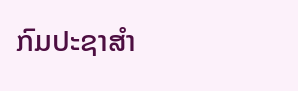ກົມປະຊາສຳ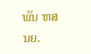ພັນ ຫສນຍ.